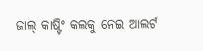ଜାଲ୍ କାଷ୍ଟିଂ କଲକୁ ନେଇ ଆଲର୍ଟ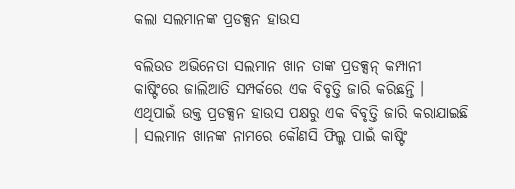କଲା ସଲମାନଙ୍କ ପ୍ରଡକ୍ସନ ହାଉସ

ବଲିଉଡ ଅଭିନେତା ସଲମାନ ଖାନ ତାଙ୍କ ପ୍ରଡକ୍ସନ୍ କମ୍ପାନୀ କାଷ୍ଟିଂରେ ଜାଲିଆତି ସମ୍ପର୍କରେ ଏକ ବିବୃତ୍ତି ଜାରି କରିଛନ୍ତି । ଏଥିପାଇଁ ଉକ୍ତ ପ୍ରଡକ୍ସନ ହାଉସ ପକ୍ଷରୁ ଏକ ବିବୃତ୍ତି ଜାରି କରାଯାଇଛି । ସଲମାନ ଖାନଙ୍କ ନାମରେ କୌଣସି ଫିଲ୍ମ ପାଇଁ କାଷ୍ଟିଂ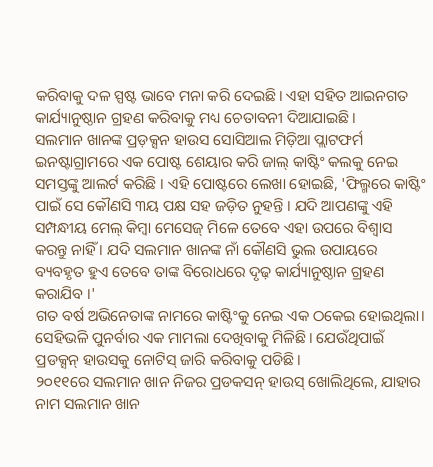କରିବାକୁ ଦଳ ସ୍ପଷ୍ଟ ଭାବେ ମନା କରି ଦେଇଛି। ଏହା ସହିତ ଆଇନଗତ କାର୍ଯ୍ୟାନୁଷ୍ଠାନ ଗ୍ରହଣ କରିବାକୁ ମଧ୍ୟ ଚେତାବନୀ ଦିଆଯାଇଛି।
ସଲମାନ ଖାନଙ୍କ ପ୍ରଡ଼କ୍ସନ ହାଉସ ସୋସିଆଲ ମିଡ଼ିଆ ପ୍ଲାଟଫର୍ମ ଇନଷ୍ଟାଗ୍ରାମରେ ଏକ ପୋଷ୍ଟ ଶେୟାର କରି ଜାଲ୍ କାଷ୍ଟିଂ କଲକୁ ନେଇ ସମସ୍ତଙ୍କୁ ଆଲର୍ଟ କରିଛି । ଏହି ପୋଷ୍ଟରେ ଲେଖା ହୋଇଛି, 'ଫିଲ୍ମରେ କାଷ୍ଟିଂ ପାଇଁ ସେ କୌଣସି ୩ୟ ପକ୍ଷ ସହ ଜଡ଼ିତ ନୁହନ୍ତି । ଯଦି ଆପଣଙ୍କୁ ଏହି ସମ୍ପନ୍ଧୀୟ ମେଲ୍ କିମ୍ବା ମେସେଜ୍ ମିଳେ ତେବେ ଏହା ଉପରେ ବିଶ୍ୱାସ କରନ୍ତୁ ନାହିଁ । ଯଦି ସଲମାନ ଖାନଙ୍କ ନାଁ କୌଣସି ଭୁଲ ଉପାୟରେ ବ୍ୟବହୃତ ହୁଏ ତେବେ ତାଙ୍କ ବିରୋଧରେ ଦୃଢ଼ କାର୍ଯ୍ୟାନୁଷ୍ଠାନ ଗ୍ରହଣ କରାଯିବ ।'
ଗତ ବର୍ଷ ଅଭିନେତାଙ୍କ ନାମରେ କାଷ୍ଟିଂକୁ ନେଇ ଏକ ଠକେଇ ହୋଇଥିଲା। ସେହିଭଳି ପୁନର୍ବାର ଏକ ମାମଲା ଦେଖିବାକୁ ମିଳିଛି। ଯେଉଁଥିପାଇଁ ପ୍ରଡକ୍ସନ୍ ହାଉସକୁ ନୋଟିସ୍ ଜାରି କରିବାକୁ ପଡିଛି।
୨୦୧୧ରେ ସଲମାନ ଖାନ ନିଜର ପ୍ରଡକସନ୍ ହାଉସ୍ ଖୋଲିଥିଲେ, ଯାହାର ନାମ ସଲମାନ ଖାନ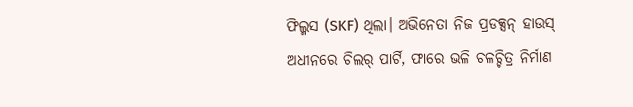ଫିଲ୍ମସ (SKF) ଥିଲା। ଅଭିନେତା ନିଜ ପ୍ରଡକ୍ସନ୍ ହାଉସ୍ ଅଧୀନରେ ଚିଲର୍ ପାର୍ଟି, ଫାରେ ଭଳି ଚଳଚ୍ଚିତ୍ର ନିର୍ମାଣ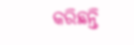କରିଛନ୍ତି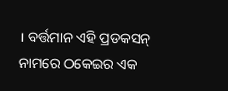। ବର୍ତ୍ତମାନ ଏହି ପ୍ରଡକସନ୍ ନାମରେ ଠକେଇର ଏକ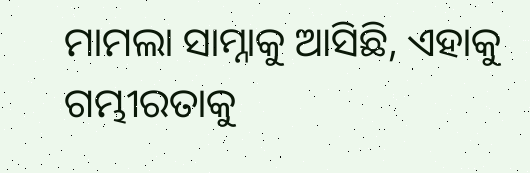ମାମଲା ସାମ୍ନାକୁ ଆସିଛି, ଏହାକୁ ଗମ୍ଭୀରତାକୁ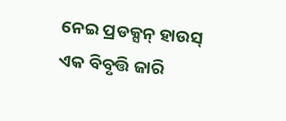ନେଇ ପ୍ରଡକ୍ସନ୍ ହାଉସ୍ ଏକ ବିବୃତ୍ତି ଜାରି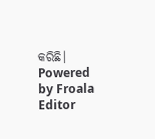କରିଛି।
Powered by Froala Editor